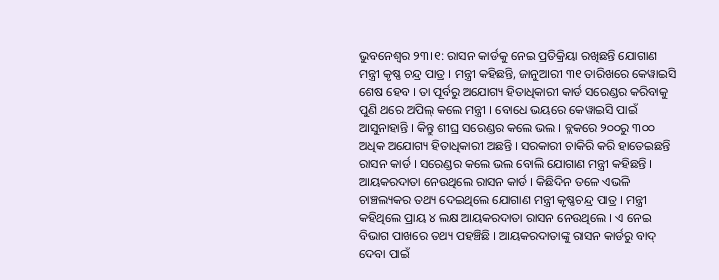ଭୁବନେଶ୍ବର ୨୩।୧: ରାସନ କାର୍ଡକୁ ନେଇ ପ୍ରତିକ୍ରିୟା ରଖିଛନ୍ତି ଯୋଗାଣ ମନ୍ତ୍ରୀ କୃଷ୍ଣ ଚନ୍ଦ୍ର ପାତ୍ର । ମନ୍ତ୍ରୀ କହିଛନ୍ତି, ଜାନୁଆରୀ ୩୧ ତାରିଖରେ କେୱାଇସି ଶେଷ ହେବ । ତା ପୂର୍ବରୁ ଅଯୋଗ୍ୟ ହିତାଧିକାରୀ କାର୍ଡ ସରେଣ୍ଡର କରିବାକୁ ପୁଣି ଥରେ ଅପିଲ୍ କଲେ ମନ୍ତ୍ରୀ । ବୋଧେ ଭୟରେ କେୱାଇସି ପାଇଁ ଆସୁନାହାନ୍ତି । କିନ୍ତୁ ଶୀଘ୍ର ସରେଣ୍ଡର କଲେ ଭଲ । ବ୍ଲକରେ ୨୦୦ରୁ ୩୦୦ ଅଧିକ ଅଯୋଗ୍ୟ ହିତାଧିକାରୀ ଅଛନ୍ତି । ସରକାରୀ ଚାକିରି କରି ହାତେଇଛନ୍ତି ରାସନ କାର୍ଡ । ସରେଣ୍ଡର କଲେ ଭଲ ବୋଲି ଯୋଗାଣ ମନ୍ତ୍ରୀ କହିଛନ୍ତି ।
ଆୟକରଦାତା ନେଉଥିଲେ ରାସନ କାର୍ଡ । କିଛିଦିନ ତଳେ ଏଭଳି ଚାଞ୍ଚଲ୍ୟକର ତଥ୍ୟ ଦେଇଥିଲେ ଯୋଗାଣ ମନ୍ତ୍ରୀ କୃଷ୍ଣଚନ୍ଦ୍ର ପାତ୍ର । ମନ୍ତ୍ରୀ କହିଥିଲେ ପ୍ରାୟ ୪ ଲକ୍ଷ ଆୟକରଦାତା ରାସନ ନେଉଥିଲେ । ଏ ନେଇ ବିଭାଗ ପାଖରେ ତଥ୍ୟ ପହଞ୍ଚିଛି । ଆୟକରଦାତାଙ୍କୁ ରାସନ କାର୍ଡରୁ ବାଦ୍ ଦେବା ପାଇଁ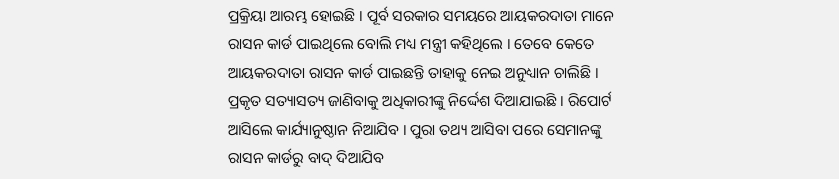ପ୍ରକ୍ରିୟା ଆରମ୍ଭ ହୋଇଛି । ପୂର୍ବ ସରକାର ସମୟରେ ଆୟକରଦାତା ମାନେ ରାସନ କାର୍ଡ ପାଇଥିଲେ ବୋଲି ମଧ୍ୟ ମନ୍ତ୍ରୀ କହିଥିଲେ । ତେବେ କେତେ ଆୟକରଦାତା ରାସନ କାର୍ଡ ପାଇଛନ୍ତି ତାହାକୁ ନେଇ ଅନୁଧ୍ୟାନ ଚାଲିଛି । ପ୍ରକୃତ ସତ୍ୟାସତ୍ୟ ଜାଣିବାକୁ ଅଧିକାରୀଙ୍କୁ ନିର୍ଦ୍ଦେଶ ଦିଆଯାଇଛି । ରିପୋର୍ଟ ଆସିଲେ କାର୍ଯ୍ୟାନୁଷ୍ଠାନ ନିଆଯିବ । ପୁରା ତଥ୍ୟ ଆସିବା ପରେ ସେମାନଙ୍କୁ ରାସନ କାର୍ଡରୁ ବାଦ୍ ଦିଆଯିବ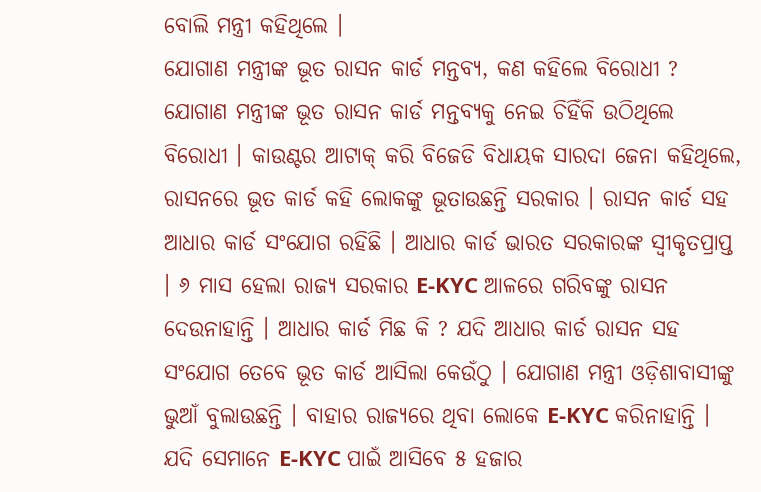ବୋଲି ମନ୍ତ୍ରୀ କହିଥିଲେ ।
ଯୋଗାଣ ମନ୍ତ୍ରୀଙ୍କ ଭୂତ ରାସନ କାର୍ଡ ମନ୍ତବ୍ୟ, କଣ କହିଲେ ବିରୋଧୀ ?
ଯୋଗାଣ ମନ୍ତ୍ରୀଙ୍କ ଭୂତ ରାସନ କାର୍ଡ ମନ୍ତବ୍ୟକୁ ନେଇ ଚିହିଁକି ଉଠିଥିଲେ ବିରୋଧୀ । କାଉଣ୍ଟର ଆଟାକ୍ କରି ବିଜେଡି ବିଧାୟକ ସାରଦା ଜେନା କହିଥିଲେ, ରାସନରେ ଭୂତ କାର୍ଡ କହି ଲୋକଙ୍କୁ ଭୂତାଉଛନ୍ତି ସରକାର । ରାସନ କାର୍ଡ ସହ ଆଧାର କାର୍ଡ ସଂଯୋଗ ରହିଛି । ଆଧାର କାର୍ଡ ଭାରତ ସରକାରଙ୍କ ସ୍ବୀକୃତପ୍ରାପ୍ତ । ୬ ମାସ ହେଲା ରାଜ୍ୟ ସରକାର E-KYC ଆଳରେ ଗରିବଙ୍କୁ ରାସନ ଦେଉନାହାନ୍ତି । ଆଧାର କାର୍ଡ ମିଛ କି ? ଯଦି ଆଧାର କାର୍ଡ ରାସନ ସହ ସଂଯୋଗ ତେବେ ଭୂତ କାର୍ଡ ଆସିଲା କେଉଁଠୁ । ଯୋଗାଣ ମନ୍ତ୍ରୀ ଓଡ଼ିଶାବାସୀଙ୍କୁ ଭୁଆଁ ବୁଲାଉଛନ୍ତି । ବାହାର ରାଜ୍ୟରେ ଥିବା ଲୋକେ E-KYC କରିନାହାନ୍ତି । ଯଦି ସେମାନେ E-KYC ପାଇଁ ଆସିବେ ୫ ହଜାର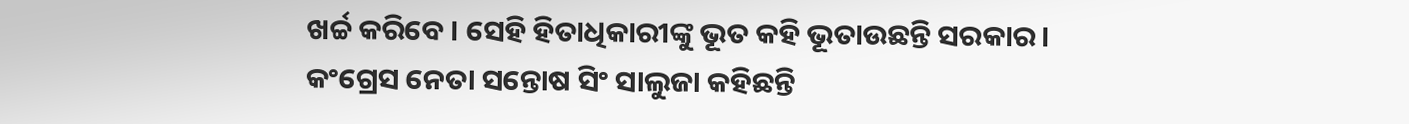ଖର୍ଚ୍ଚ କରିବେ । ସେହି ହିତାଧିକାରୀଙ୍କୁ ଭୂତ କହି ଭୂତାଉଛନ୍ତି ସରକାର ।
କଂଗ୍ରେସ ନେତା ସନ୍ତୋଷ ସିଂ ସାଲୁଜା କହିଛନ୍ତି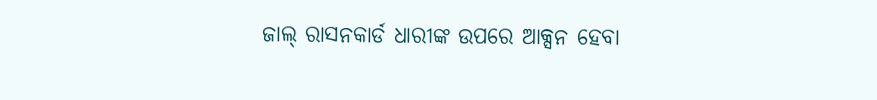ଜାଲ୍ ରାସନକାର୍ଡ ଧାରୀଙ୍କ ଉପରେ ଆକ୍ସନ ହେବା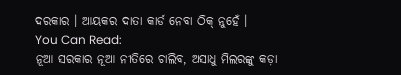ଦରକାର । ଆୟକର ଦାତା କାର୍ଡ ନେବା ଠିକ୍ ନୁହେଁ ।
You Can Read:
ନୂଆ ସରକାର ନୂଆ ନୀତିରେ ଚାଲିବ, ଅସାଧୁ ମିଲରଙ୍କୁ କଡ଼ା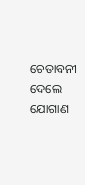ଚେତାବନୀ ଦେଲେ ଯୋଗାଣ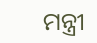ମନ୍ତ୍ରୀ